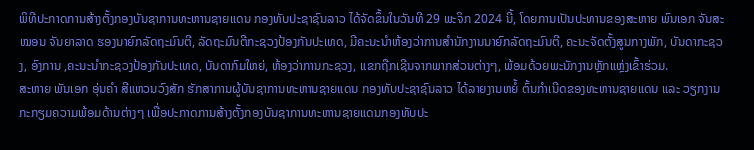ພິທີປະກາດການສ້າງຕັ້ງກອງບັນຊາການທະຫານຊາຍແດນ ກອງທັບປະຊາຊົນລາວ ໄດ້ຈັດຂຶ້ນໃນວັນທີ 29 ພະຈິກ 2024 ນີ້, ໂດຍການເປັນປະທານຂອງສະຫາຍ ພົນເອກ ຈັນສະໝອນ ຈັນຍາລາດ ຮອງນາຍົກລັດຖະມົນຕີ, ລັດຖະມົນຕີກະຊວງປ້ອງກັນປະເທດ, ມີຄະນະນໍາຫ້ອງວ່າການສໍານັກງານນາຍົກລັດຖະມົນຕີ, ຄະນະຈັດຕັ້ງສູນກາງພັກ, ບັນດາກະຊວງ, ອົງການ ,ຄະນະນໍາກະຊວງປ້ອງກັນປະເທດ, ບັນດາກົມໃຫຍ່, ຫ້ອງວ່າການກະຊວງ, ແຂກຖືກເຊີນຈາກພາກສ່ວນຕ່າງໆ, ພ້ອມດ້ວຍພະນັກງານຫຼັກແຫຼ່ງເຂົ້າຮ່ວມ.
ສະຫາຍ ພັນເອກ ອຸ່ນຄຳ ສີແຫວນວົງສັກ ຮັກສາການຜູ້ບັນຊາການທະຫານຊາຍແດນ ກອງທັບປະຊາຊົນລາວ ໄດ້ລາຍງານຫຍໍ້ ຕົ້ນກໍາເນີດຂອງທະຫານຊາຍແດນ ແລະ ວຽກງານກະກຽມຄວາມພ້ອມດ້ານຕ່າງໆ ເພື່ອປະກາດການສ້າງຕັ້ງກອງບັນຊາການທະຫານຊາຍແດນກອງທັບປະ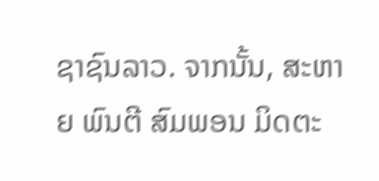ຊາຊົນລາວ. ຈາກນັ້ນ, ສະຫາຍ ພົນຕີ ສົມພອນ ມິດຕະ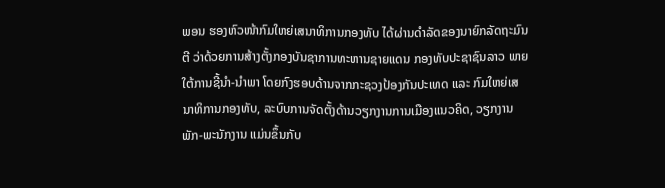ພອນ ຮອງຫົວໜ້າກົມໃຫຍ່ເສນາທິການກອງທັບ ໄດ້ຜ່ານດໍາລັດຂອງນາຍົກລັດຖະມົນຕີ ວ່າດ້ວຍການສ້າງຕັ້ງກອງບັນຊາການທະຫານຊາຍແດນ ກອງທັບປະຊາຊົນລາວ ພາຍໃຕ້ການຊີ້ນໍາ-ນໍາພາ ໂດຍກົງຮອບດ້ານຈາກກະຊວງປ້ອງກັນປະເທດ ແລະ ກົມໃຫຍ່ເສນາທິການກອງທັບ, ລະບົບການຈັດຕັ້ງດ້ານວຽກງານການເມືອງແນວຄິດ, ວຽກງານພັກ-ພະນັກງານ ແມ່ນຂຶ້ນກັບ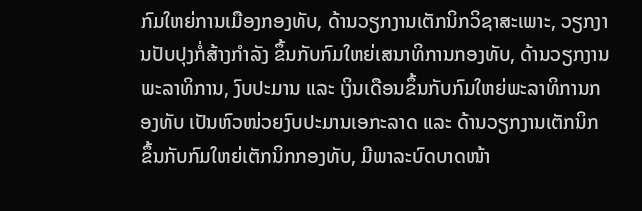ກົມໃຫຍ່ການເມືອງກອງທັບ, ດ້ານວຽກງານເຕັກນິກວິຊາສະເພາະ, ວຽກງານປັບປຸງກໍ່ສ້າງກໍາລັງ ຂຶ້ນກັບກົມໃຫຍ່ເສນາທິການກອງທັບ, ດ້ານວຽກງານພະລາທິການ, ງົບປະມານ ແລະ ເງິນເດືອນຂຶ້ນກັບກົມໃຫຍ່ພະລາທິການກອງທັບ ເປັນຫົວໜ່ວຍງົບປະມານເອກະລາດ ແລະ ດ້ານວຽກງານເຕັກນິກ ຂຶ້ນກັບກົມໃຫຍ່ເຕັກນິກກອງທັບ, ມີພາລະບົດບາດໜ້າ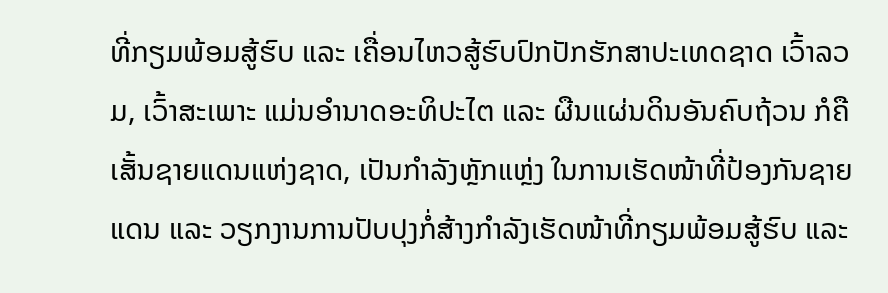ທີ່ກຽມພ້ອມສູ້ຮົບ ແລະ ເຄື່ອນໄຫວສູ້ຮົບປົກປັກຮັກສາປະເທດຊາດ ເວົ້າລວມ, ເວົ້າສະເພາະ ແມ່ນອຳນາດອະທິປະໄຕ ແລະ ຜືນແຜ່ນດິນອັນຄົບຖ້ວນ ກໍຄືເສັ້ນຊາຍແດນແຫ່ງຊາດ, ເປັນກຳລັງຫຼັກແຫຼ່ງ ໃນການເຮັດໜ້າທີ່ປ້ອງກັນຊາຍແດນ ແລະ ວຽກງານການປັບປຸງກໍ່ສ້າງກໍາລັງເຮັດໜ້າທີ່ກຽມພ້ອມສູ້ຮົບ ແລະ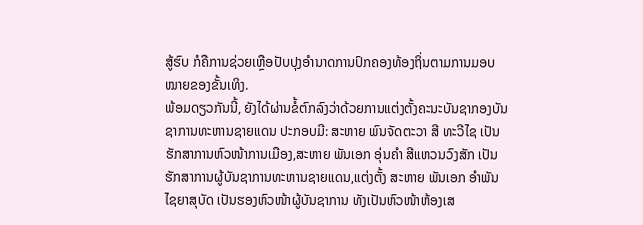ສູ້ຮົບ ກໍຄືການຊ່ວຍເຫຼືອປັບປຸງອໍານາດການປົກຄອງທ້ອງຖິ່ນຕາມການມອບໝາຍຂອງຂັ້ນເທິງ.
ພ້ອມດຽວກັນນີ້, ຍັງໄດ້ຜ່ານຂໍ້ຕົກລົງວ່າດ້ວຍການແຕ່ງຕັ້ງຄະນະບັນຊາກອງບັນຊາການທະຫານຊາຍແດນ ປະກອບມີ: ສະຫາຍ ພົນຈັດຕະວາ ສີ ທະວີໄຊ ເປັນຮັກສາການຫົວໜ້າການເມືອງ,ສະຫາຍ ພັນເອກ ອຸ່ນຄຳ ສີແຫວນວົງສັກ ເປັນຮັກສາການຜູ້ບັນຊາການທະຫານຊາຍແດນ,ແຕ່ງຕັ້ງ ສະຫາຍ ພັນເອກ ອໍາພັນ ໄຊຍາສຸບັດ ເປັນຮອງຫົວໜ້າຜູ້ບັນຊາການ ທັງເປັນຫົວໜ້າຫ້ອງເສ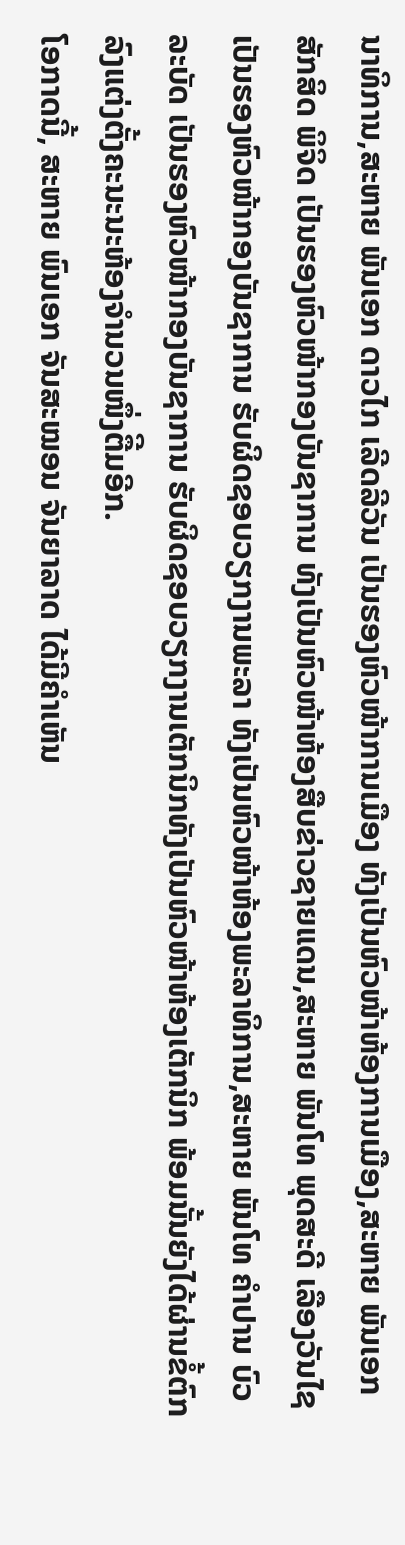ນາທິການ,ສະຫາຍ ພັນເອກ ດາວໄກ ເລີດລີວັນ ເປັນຮອງຫົວໜ້າການເມືອງ ທັງເປັນຫົວໜ້າຫ້ອງການເມືອງ,ສະຫາຍ ພັນເອກ ສັກສິດ ພິຈິດ ເປັນຮອງຫົວໜ້າກອງບັນຊາການ ທັງເປັນຫົວໜ້າຫ້ອງສືບຂ່າວຊາຍແດນ,ສະຫາຍ ພັນໂທ ພຸດສະດີ ເລືອງວັນໄຊ ເປັນຮອງຫົວໜ້າກອງບັນຊາການ ຮັບຜິດຊອບວຽກງານພະລາ ທັງເປັນຫົວໜ້າຫ້ອງພະລາທິການ,ສະຫາຍ ພັນໂທ ຄໍາປານ ບົວລະບັດ ເປັນຮອງຫົວໜ້າກອງບັນຊາການ ຮັບຜິດຊອບວຽກງານເຕັກນິກທັງເປັນຫົວໜ້າຫ້ອງເຕັກນິກ ພ້ອມນັ້ນຍັງໄດ້ຜ່ານຂໍ້ຕົກລົງແຕ່ງຕັ້ງຄະນະນະຫ້ອງຈໍານວນໜຶ່ງຕືີມອີກ.
ໂອກາດນີ້, ສະຫາຍ ພົນເອກ ຈັນສະໝອນ ຈັນຍາລາດ ໄດ້ມີຄໍາເຫັນ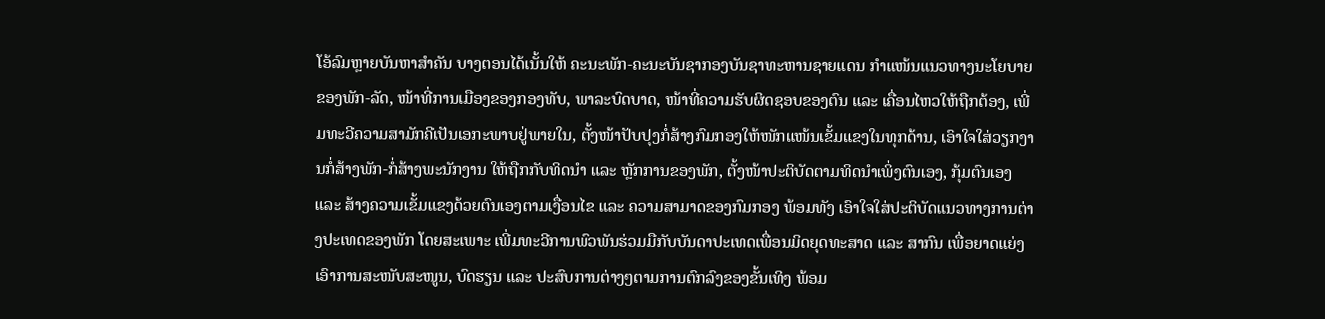ໂອ້ລົມຫຼາຍບັນຫາສໍາຄັນ ບາງຕອນໄດ້ເນັ້ນໃຫ້ ຄະນະພັກ-ຄະນະບັນຊາກອງບັນຊາທະຫານຊາຍແດນ ກໍາແໜ້ນແນວທາງນະໂຍບາຍຂອງພັກ-ລັດ, ໜ້າທີ່ການເມືອງຂອງກອງທັບ, ພາລະບົດບາດ, ໜ້າທີ່ຄວາມຮັບຜິດຊອບຂອງຕົນ ແລະ ເຄື່ອນໄຫວໃຫ້ຖືກຕ້ອງ, ເພີ່ມທະວີຄວາມສາມັກຄີເປັນເອກະພາບຢູ່ພາຍໃນ, ຕັ້ງໜ້າປັບປຸງກໍ່ສ້າງກົມກອງໃຫ້ໜັກແໜ້ນເຂັ້ມແຂງໃນທຸກດ້ານ, ເອົາໃຈໃສ່ວຽກງານກໍ່ສ້າງພັກ-ກໍ່ສ້າງພະນັກງານ ໃຫ້ຖືກກັບທິດນໍາ ແລະ ຫຼັກການຂອງພັກ, ຕັ້ງໜ້າປະຕິບັດຕາມທິດນໍາເພິ່ງຕົນເອງ, ກຸ້ມຕົນເອງ ແລະ ສ້າງຄວາມເຂັ້ມແຂງດ້ວຍຕົນເອງຕາມເງື່ອນໄຂ ແລະ ຄວາມສາມາດຂອງກົມກອງ ພ້ອມທັງ ເອົາໃຈໃສ່ປະຕິບັດແນວທາງການຕ່າງປະເທດຂອງພັກ ໂດຍສະເພາະ ເພີ່ມທະວີການພົວພັນຮ່ວມມືກັບບັນດາປະເທດເພື່ອນມິດຍຸດທະສາດ ແລະ ສາກົນ ເພື່ອຍາດແຍ່ງເອົາການສະໜັບສະໜູນ, ບົດຮຽນ ແລະ ປະສົບການຕ່າງໆຕາມການຕົກລົງຂອງຂັ້ນເທິງ ພ້ອມ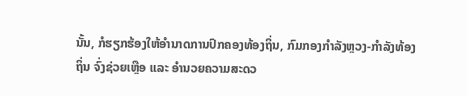ນັ້ນ, ກໍຮຽກຮ້ອງໃຫ້ອໍານາດການປົກຄອງທ້ອງຖິ່ນ, ກົມກອງກໍາລັງຫຼວງ-ກຳລັງທ້ອງຖິ່ນ ຈົ່ງຊ່ວຍເຫຼືອ ແລະ ອໍານວຍຄວາມສະດວ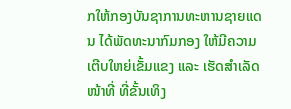ກໃຫ້ກອງບັນຊາການທະຫານຊາຍແດນ ໄດ້ພັດທະນາກົມກອງ ໃຫ້ມີຄວາມເຕີບໃຫຍ່ເຂັ້ມແຂງ ແລະ ເຮັດສຳເລັດໜ້າທີ່ ທີ່ຂັ້ນເທິງ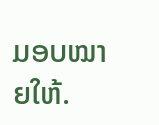ມອບໝາຍໃຫ້.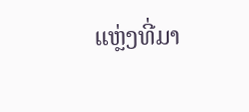ແຫຼ່ງທີ່ມາ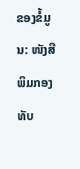ຂອງຂໍ້ມູນ: ໜັງສືພິມກອງທັບ